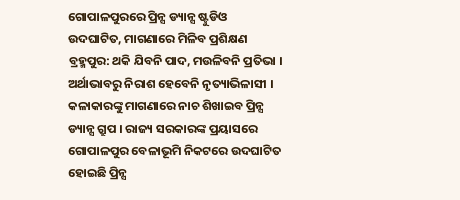ଗୋପାଳପୁରରେ ପ୍ରିନ୍ସ ଡ୍ୟାନ୍ସ ଷ୍ଟୁଡିଓ ଉଦଘାଟିତ, ମାଗଣାରେ ମିଳିବ ପ୍ରଶିକ୍ଷଣ
ବ୍ରହ୍ମପୁର: ଥକି ଯିବନି ପାଦ, ମଉଳିବନି ପ୍ରତିଭା । ଅର୍ଥାଭାବରୁ ନିରାଶ ହେବେନି ନୃତ୍ୟାଭିଳାସୀ । କଳାକାରଙ୍କୁ ମାଗଣାରେ ନାଚ ଶିଖାଇବ ପ୍ରିନ୍ସ ଡ୍ୟାନ୍ସ ଗ୍ରୁପ । ରାଜ୍ୟ ସରକାରଙ୍କ ପ୍ରୟାସରେ ଗୋପାଳପୁର ବେଳାଭୂମି ନିକଟରେ ଉଦଘାଟିତ ହୋଇଛି ପ୍ରିନ୍ସ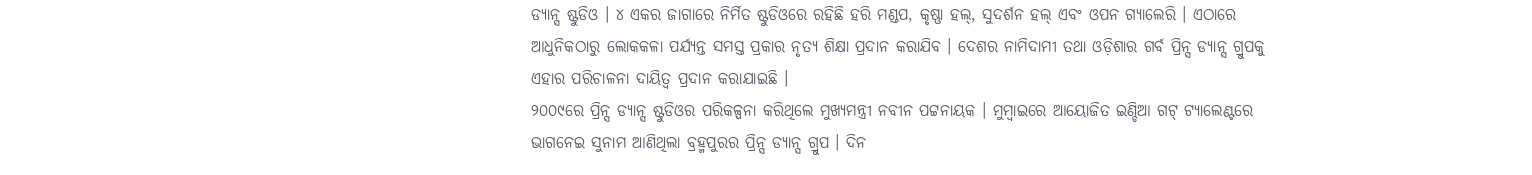ଡ୍ୟାନ୍ସ ଷ୍ଟୁଡିଓ । ୪ ଏକର ଜାଗାରେ ନିର୍ମିତ ଷ୍ଟୁଡିଓରେ ରହିଛି ହରି ମଣ୍ଡପ, କୃଷ୍ଣା ହଲ୍, ସୁଦର୍ଶନ ହଲ୍ ଏବଂ ଓପନ ଗ୍ୟାଲେରି । ଏଠାରେ ଆଧୁନିକଠାରୁ ଲୋକକଳା ପର୍ଯ୍ୟନ୍ତ ସମସ୍ତ ପ୍ରକାର ନୃତ୍ୟ ଶିକ୍ଷା ପ୍ରଦାନ କରାଯିବ । ଦେଶର ନାମିଦାମୀ ତଥା ଓଡ଼ିଶାର ଗର୍ବ ପ୍ରିନ୍ସ ଡ୍ୟାନ୍ସ ଗ୍ରୁପକୁ ଏହାର ପରିଚାଳନା ଦାୟିତ୍ବ ପ୍ରଦାନ କରାଯାଇଛି ।
୨୦୦୯ରେ ପ୍ରିନ୍ସ ଡ୍ୟାନ୍ସ ଷ୍ଟୁଡିଓର ପରିକଳ୍ପନା କରିଥିଲେ ମୁଖ୍ୟମନ୍ତ୍ରୀ ନବୀନ ପଟ୍ଟନାୟକ । ମୁମ୍ବାଇରେ ଆୟୋଜିତ ଇଣ୍ଡିଆ ଗଟ୍ ଟ୍ୟାଲେଣ୍ଟରେ ଭାଗନେଇ ସୁନାମ ଆଣିଥିଲା ବ୍ରହ୍ମପୁରର ପ୍ରିନ୍ସ ଡ୍ୟାନ୍ସ ଗ୍ରୁପ । ଦିନ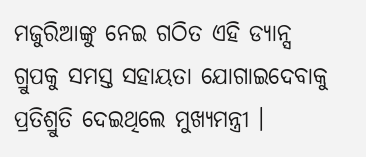ମଜୁରିଆଙ୍କୁ ନେଇ ଗଠିତ ଏହି ଡ୍ୟାନ୍ସ ଗ୍ରୁପକୁ ସମସ୍ତ ସହାୟତା ଯୋଗାଇଦେବାକୁ ପ୍ରତିଶ୍ରୁତି ଦେଇଥିଲେ ମୁଖ୍ୟମନ୍ତ୍ରୀ ।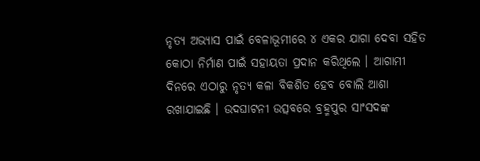ନୃତ୍ୟ ଅଭ୍ୟାସ ପାଇଁ ବେଳାଭୂମୀରେ ୪ ଏକର ଯାଗା ଦେବା ସହିତ କୋଠା ନିର୍ମାଣ ପାଇଁ ସହାୟତା ପ୍ରଦାନ କରିଥିଲେ । ଆଗାମୀ ଦିନରେ ଏଠାରୁ ନୃତ୍ୟ କଳା ବିକଶିତ ହେବ ବୋଲି ଆଶା ରଖାଯାଇଛି । ଉଦଘାଟନୀ ଉତ୍ସବରେ ବ୍ରହ୍ମପୁର ସାଂସଦଙ୍କ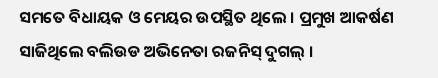ସମତେ ବିଧାୟକ ଓ ମେୟର ଉପସ୍ଥିତ ଥିଲେ । ପ୍ରମୁଖ ଆକର୍ଷଣ ସାଜିଥିଲେ ବଲିଉଡ ଅଭିନେତା ରଜନିସ୍ ଦୁଗଲ୍ ।